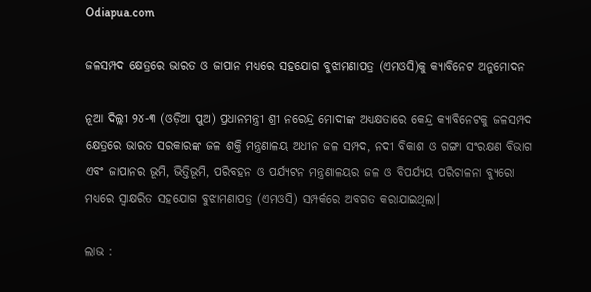Odiapua.com

ଜଳସମ୍ପଦ କ୍ଷେତ୍ରରେ ଭାରତ ଓ ଜାପାନ ମଧ୍ୟରେ ସହଯୋଗ ବୁଝାମଣାପତ୍ର (ଏମଓସି)କୁ କ୍ୟାବିନେଟ ଅନୁମୋଦନ

ନୂଆ ଦିଲ୍ଲୀ ୨୪-୩ (ଓଡ଼ିଆ ପୁଅ) ପ୍ରଧାନମନ୍ତ୍ରୀ ଶ୍ରୀ ନରେନ୍ଦ୍ର ମୋଦୀଙ୍କ ଅଧ୍ୟକ୍ଷତାରେ କେନ୍ଦ୍ର କ୍ୟାବିନେଟକୁ ଜଳସମ୍ପଦ କ୍ଷେତ୍ରରେ ଭାରତ ସରକାରଙ୍କ ଜଳ ଶକ୍ତି ମନ୍ତ୍ରଣାଳୟ ଅଧୀନ ଜଳ ସମ୍ପଦ, ନଦୀ ବିକାଶ ଓ ଗଙ୍ଗା ସଂରକ୍ଷଣ ବିଭାଗ ଏବଂ ଜାପାନର ଭୂମି, ଭିତ୍ତିଭୂମି, ପରିବହନ ଓ ପର୍ଯ୍ୟଟନ ମନ୍ତ୍ରଣାଳୟର ଜଳ ଓ ବିପର୍ଯ୍ୟୟ ପରିଚାଳନା ବ୍ୟୁରୋ ମଧ୍ୟରେ ସ୍ୱାକ୍ଷରିତ ସହଯୋଗ ବୁଝାମଣାପତ୍ର (ଏମଓସି) ସମ୍ପର୍କରେ ଅବଗତ କରାଯାଇଥିଲା।

ଲାଭ :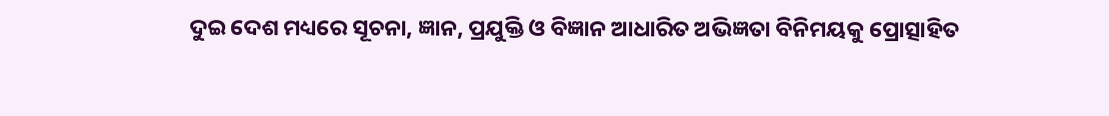ଦୁଇ ଦେଶ ମଧ୍ୟରେ ସୂଚନା, ଜ୍ଞାନ, ପ୍ରଯୁକ୍ତି ଓ ବିଜ୍ଞାନ ଆଧାରିତ ଅଭିଜ୍ଞତା ବିନିମୟକୁ ପ୍ରୋତ୍ସାହିତ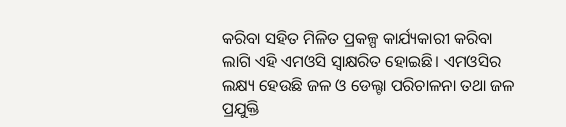କରିବା ସହିତ ମିଳିତ ପ୍ରକଳ୍ପ କାର୍ଯ୍ୟକାରୀ କରିବା ଲାଗି ଏହି ଏମଓସି ସ୍ୱାକ୍ଷରିତ ହୋଇଛି। ଏମଓସିର ଲକ୍ଷ୍ୟ ହେଉଛି ଜଳ ଓ ଡେଲ୍ଟା ପରିଚାଳନା ତଥା ଜଳ ପ୍ରଯୁକ୍ତି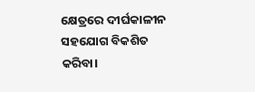କ୍ଷେତ୍ରରେ ଦୀର୍ଘକାଳୀନ ସହଯୋଗ ବିକଶିତ କରିବା।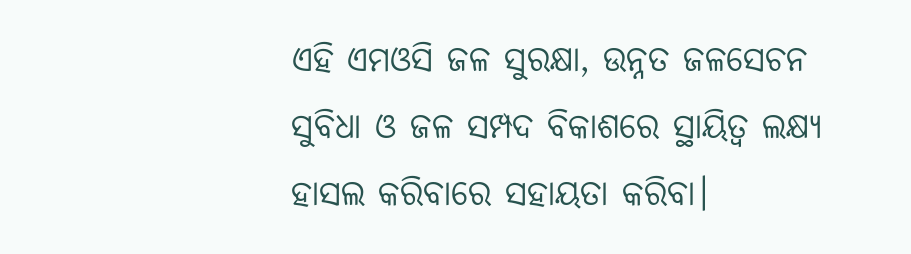ଏହି ଏମଓସି ଜଳ ସୁରକ୍ଷା, ଉନ୍ନତ ଜଳସେଚନ ସୁବିଧା ଓ ଜଳ ସମ୍ପଦ ବିକାଶରେ ସ୍ଥାୟିତ୍ବ ଲକ୍ଷ୍ୟ ହାସଲ କରିବାରେ ସହାୟତା କରିବା।